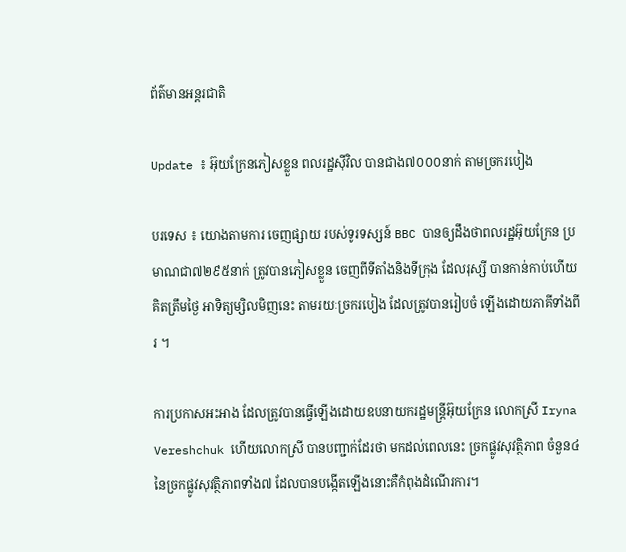ព័ត៌មានអន្តរជាតិ

Update ៖ អ៊ុយក្រែនភៀសខ្លួន ពលរដ្ឋស៊ីវិល បានជាង៧០០០នាក់ តាមច្រករបៀង

បរទេស ៖ យោងតាមការ ចេញផ្សាយ របស់ទូរទស្សន៍ BBC បានឲ្យដឹងថាពលរដ្ឋអ៊ុយក្រែន ប្រមាណជា៧២៩៥នាក់ ត្រូវបានភៀសខ្លួន ចេញពីទីតាំងនិងទីក្រុង ដែលរុស្សី បានកាន់កាប់ហើយគិតត្រឹមថ្ងៃ អាទិត្យម្សិលមិញនេះ តាមរយៈច្រករបៀង ដែលត្រូវបានរៀបចំ ឡើងដោយភាគីទាំងពីរ ។

ការប្រកាសអះអាង ដែលត្រូវបានធ្វើឡើងដោយឧបនាយករដ្ឋមន្ត្រីអ៊ុយក្រែន លោកស្រី Iryna Vereshchuk ហើយលោកស្រី បានបញ្ជាក់ដែរថា មកដល់ពេលនេះ ច្រកផ្លូវសុវត្ថិភាព ចំនួន៤នៃច្រកផ្លូវសុវត្ថិភាពទាំង៧ ដែលបានបង្កើតឡើងនោះគឺកំពុងដំណើរការ។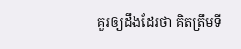គួរឲ្យដឹងដែរថា គិតត្រឹមទី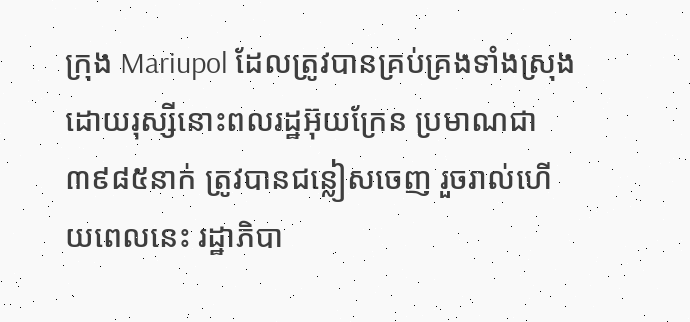ក្រុង Mariupol ដែលត្រូវបានគ្រប់គ្រងទាំងស្រុង ដោយរុស្សីនោះពលរដ្ឋអ៊ុយក្រែន ប្រមាណជា៣៩៨៥នាក់ ត្រូវបានជន្លៀសចេញ រួចរាល់ហើយពេលនេះ រដ្ឋាភិបា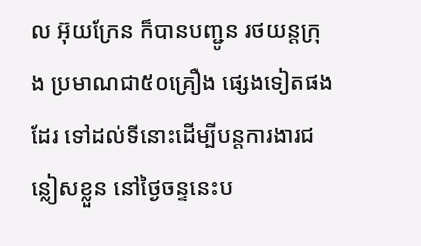ល អ៊ុយក្រែន ក៏បានបញ្ជូន រថយន្តក្រុង ប្រមាណជា៥០គ្រឿង ផ្សេងទៀតផងដែរ ទៅដល់ទីនោះដើម្បីបន្តការងារជន្លៀសខ្លួន នៅថ្ងៃចន្ទនេះប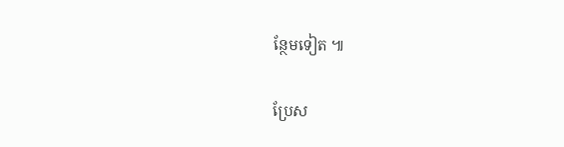ន្ថែមទៀត ៕

ប្រែស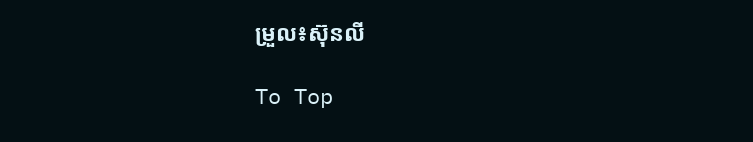ម្រួល៖ស៊ុនលី

To Top